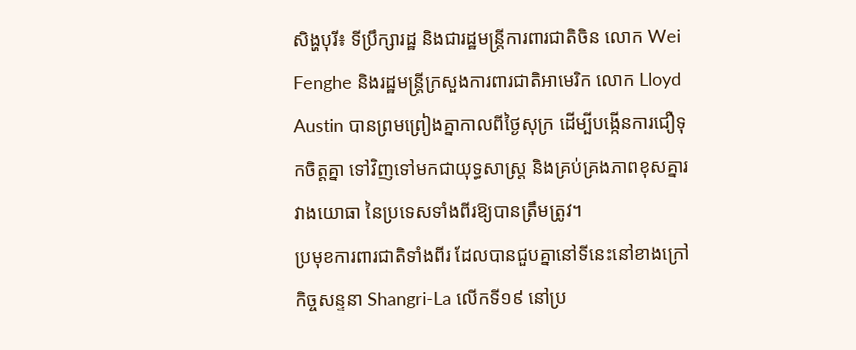សិង្ហបុរី៖ ទីប្រឹក្សារដ្ឋ និងជារដ្ឋមន្ត្រីការពារជាតិចិន លោក Wei Fenghe និងរដ្ឋមន្ត្រីក្រសួងការពារជាតិអាមេរិក លោក Lloyd Austin បានព្រមព្រៀងគ្នាកាលពីថ្ងៃសុក្រ ដើម្បីបង្កើនការជឿទុកចិត្តគ្នា ទៅវិញទៅមកជាយុទ្ធសាស្ត្រ និងគ្រប់គ្រងភាពខុសគ្នារវាងយោធា នៃប្រទេសទាំងពីរឱ្យបានត្រឹមត្រូវ។
ប្រមុខការពារជាតិទាំងពីរ ដែលបានជួបគ្នានៅទីនេះនៅខាងក្រៅកិច្ចសន្ទនា Shangri-La លើកទី១៩ នៅប្រ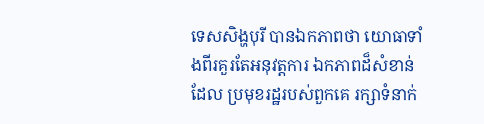ទេសសិង្ហបុរី បានឯកភាពថា យោធាទាំងពីរគួរតែអនុវត្តការ ឯកភាពដ៏សំខាន់ដែល ប្រមុខរដ្ឋរបស់ពួកគេ រក្សាទំនាក់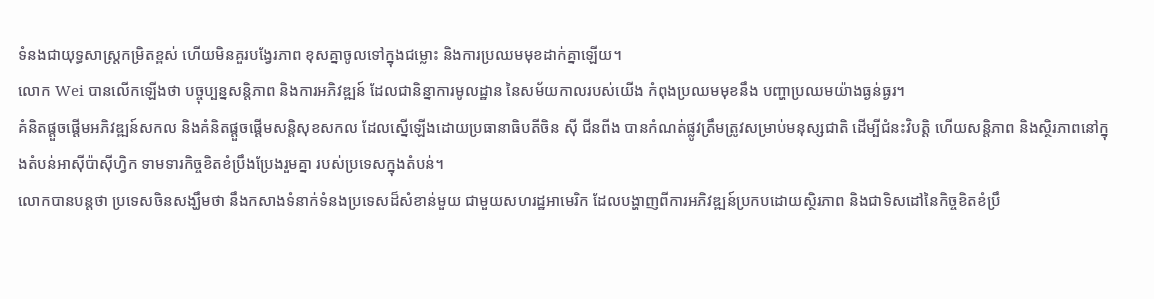ទំនងជាយុទ្ធសាស្ត្រកម្រិតខ្ពស់ ហើយមិនគួរបង្វែរភាព ខុសគ្នាចូលទៅក្នុងជម្លោះ និងការប្រឈមមុខដាក់គ្នាឡើយ។
លោក Wei បានលើកឡើងថា បច្ចុប្បន្នសន្តិភាព និងការអភិវឌ្ឍន៍ ដែលជានិន្នាការមូលដ្ឋាន នៃសម័យកាលរបស់យើង កំពុងប្រឈមមុខនឹង បញ្ហាប្រឈមយ៉ាងធ្ងន់ធ្ងរ។
គំនិតផ្តួចផ្តើមអភិវឌ្ឍន៍សកល និងគំនិតផ្តួចផ្តើមសន្តិសុខសកល ដែលស្នើឡើងដោយប្រធានាធិបតីចិន ស៊ី ជីនពីង បានកំណត់ផ្លូវត្រឹមត្រូវសម្រាប់មនុស្សជាតិ ដើម្បីជំនះវិបត្តិ ហើយសន្តិភាព និងស្ថិរភាពនៅក្នុងតំបន់អាស៊ីប៉ាស៊ីហ្វិក ទាមទារកិច្ចខិតខំប្រឹងប្រែងរួមគ្នា របស់ប្រទេសក្នុងតំបន់។
លោកបានបន្ដថា ប្រទេសចិនសង្ឃឹមថា នឹងកសាងទំនាក់ទំនងប្រទេសដ៏សំខាន់មួយ ជាមួយសហរដ្ឋអាមេរិក ដែលបង្ហាញពីការអភិវឌ្ឍន៍ប្រកបដោយស្ថិរភាព និងជាទិសដៅនៃកិច្ចខិតខំប្រឹ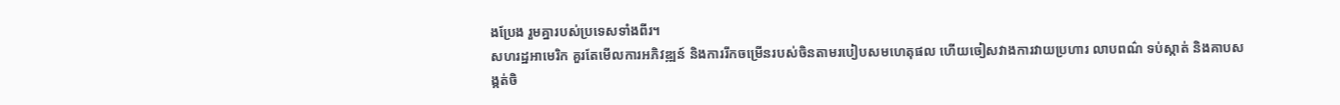ងប្រែង រួមគ្នារបស់ប្រទេសទាំងពីរ។
សហរដ្ឋអាមេរិក គួរតែមើលការអភិវឌ្ឍន៍ និងការរីកចម្រើនរបស់ចិនតាមរបៀបសមហេតុផល ហើយចៀសវាងការវាយប្រហារ លាបពណ៌ ទប់ស្កាត់ និងគាបសង្កត់ចិ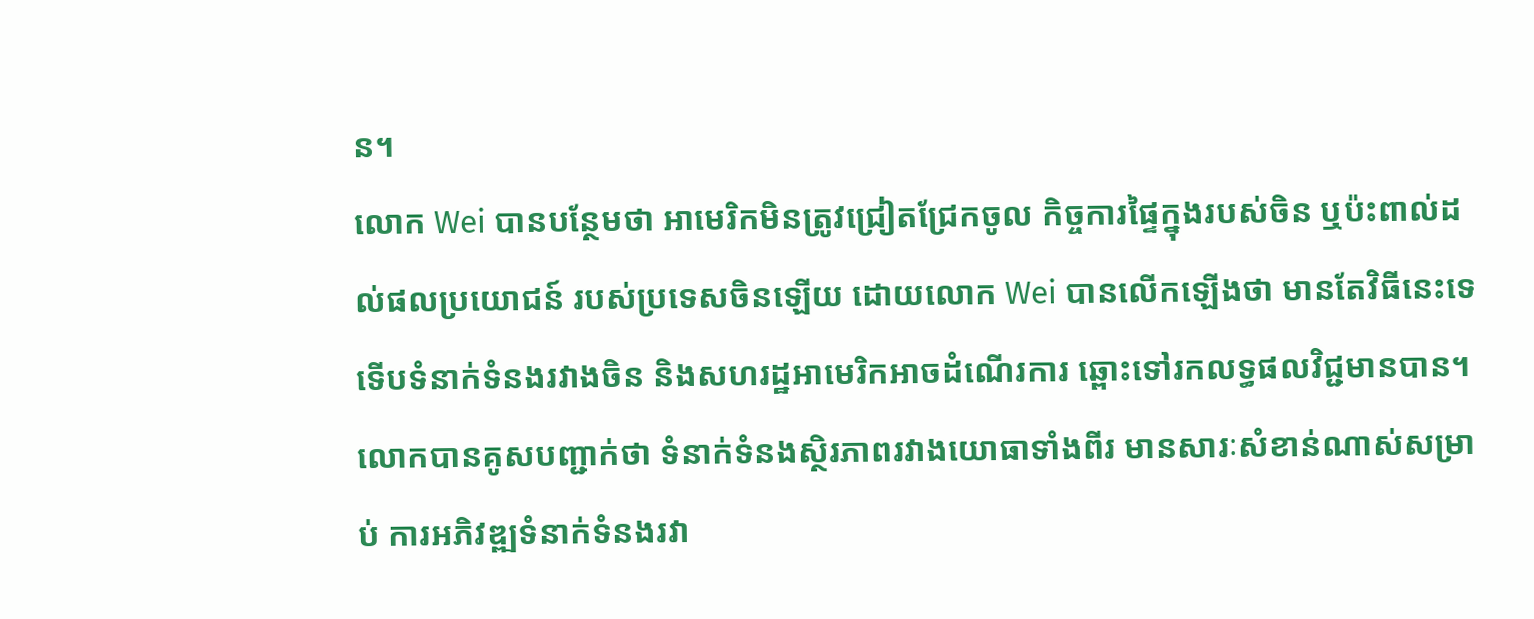ន។
លោក Wei បានបន្ថែមថា អាមេរិកមិនត្រូវជ្រៀតជ្រែកចូល កិច្ចការផ្ទៃក្នុងរបស់ចិន ឬប៉ះពាល់ដល់ផលប្រយោជន៍ របស់ប្រទេសចិនឡើយ ដោយលោក Wei បានលើកឡើងថា មានតែវិធីនេះទេ ទើបទំនាក់ទំនងរវាងចិន និងសហរដ្ឋអាមេរិកអាចដំណើរការ ឆ្ពោះទៅរកលទ្ធផលវិជ្ជមានបាន។
លោកបានគូសបញ្ជាក់ថា ទំនាក់ទំនងស្ថិរភាពរវាងយោធាទាំងពីរ មានសារៈសំខាន់ណាស់សម្រាប់ ការអភិវឌ្ឍទំនាក់ទំនងរវា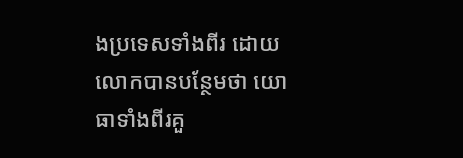ងប្រទេសទាំងពីរ ដោយលោកបានបន្ថែមថា យោធាទាំងពីរគួ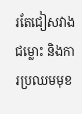រតែជៀសវាងជម្លោះ និងការប្រឈមមុខ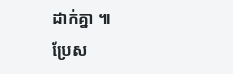ដាក់គ្នា ៕
ប្រែស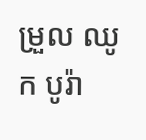ម្រួល ឈូក បូរ៉ា